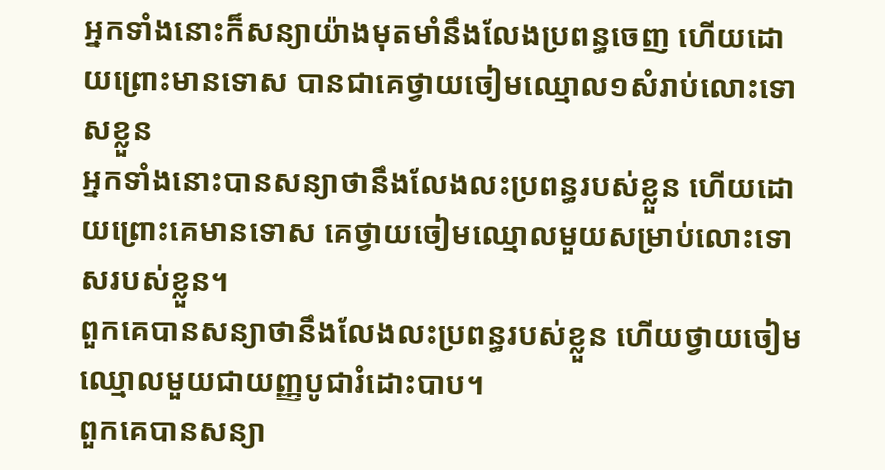អ្នកទាំងនោះក៏សន្យាយ៉ាងមុតមាំនឹងលែងប្រពន្ធចេញ ហើយដោយព្រោះមានទោស បានជាគេថ្វាយចៀមឈ្មោល១សំរាប់លោះទោសខ្លួន
អ្នកទាំងនោះបានសន្យាថានឹងលែងលះប្រពន្ធរបស់ខ្លួន ហើយដោយព្រោះគេមានទោស គេថ្វាយចៀមឈ្មោលមួយសម្រាប់លោះទោសរបស់ខ្លួន។
ពួកគេបានសន្យាថានឹងលែងលះប្រពន្ធរបស់ខ្លួន ហើយថ្វាយចៀមឈ្មោលមួយជាយញ្ញបូជារំដោះបាប។
ពួកគេបានសន្យា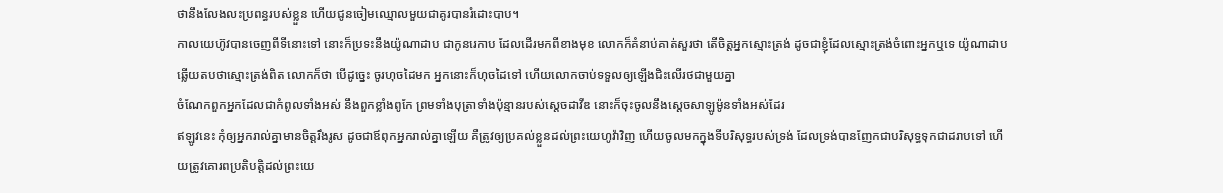ថានឹងលែងលះប្រពន្ធរបស់ខ្លួន ហើយជូនចៀមឈ្មោលមួយជាគូរបានរំដោះបាប។
កាលយេហ៊ូវបានចេញពីទីនោះទៅ នោះក៏ប្រទះនឹងយ៉ូណាដាប ជាកូនរេកាប ដែលដើរមកពីខាងមុខ លោកក៏គំនាប់គាត់សួរថា តើចិត្តអ្នកស្មោះត្រង់ ដូចជាខ្ញុំដែលស្មោះត្រង់ចំពោះអ្នកឬទេ យ៉ូណាដាបឆ្លើយតបថាស្មោះត្រង់ពិត លោកក៏ថា បើដូច្នេះ ចូរហុចដៃមក អ្នកនោះក៏ហុចដៃទៅ ហើយលោកចាប់ទទួលឲ្យឡើងជិះលើរថជាមួយគ្នា
ចំណែកពួកអ្នកដែលជាកំពូលទាំងអស់ នឹងពួកខ្លាំងពូកែ ព្រមទាំងបុត្រាទាំងប៉ុន្មានរបស់ស្តេចដាវីឌ នោះក៏ចុះចូលនឹងស្តេចសាឡូម៉ូនទាំងអស់ដែរ
ឥឡូវនេះ កុំឲ្យអ្នករាល់គ្នាមានចិត្តរឹងរូស ដូចជាឪពុកអ្នករាល់គ្នាឡើយ គឺត្រូវឲ្យប្រគល់ខ្លួនដល់ព្រះយេហូវ៉ាវិញ ហើយចូលមកក្នុងទីបរិសុទ្ធរបស់ទ្រង់ ដែលទ្រង់បានញែកជាបរិសុទ្ធទុកជាដរាបទៅ ហើយត្រូវគោរពប្រតិបត្តិដល់ព្រះយេ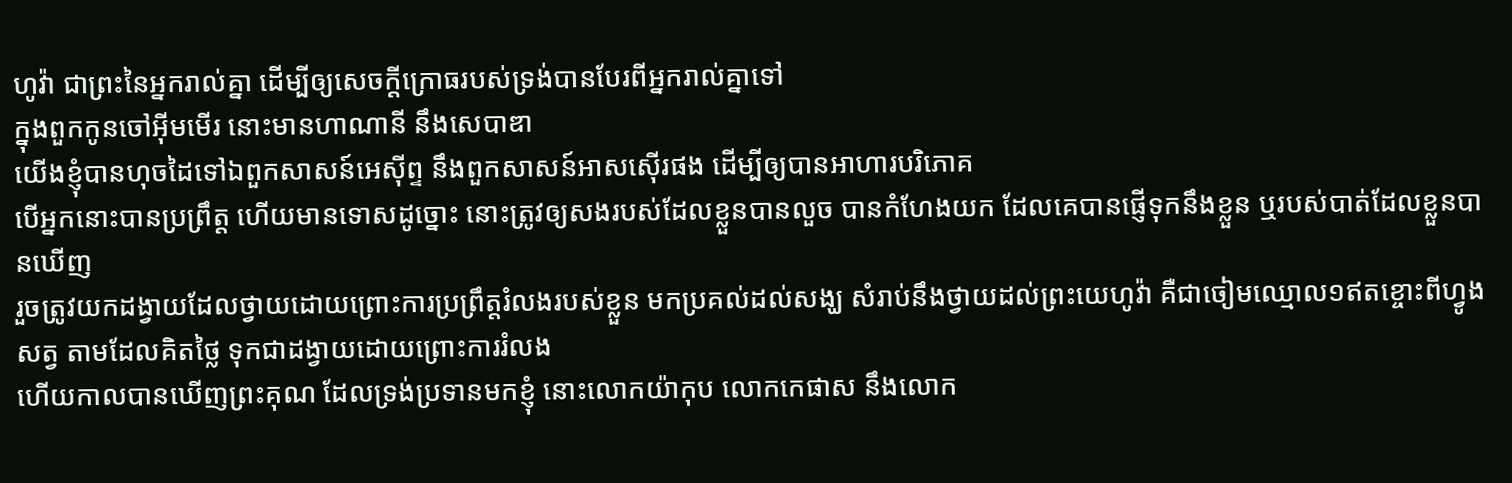ហូវ៉ា ជាព្រះនៃអ្នករាល់គ្នា ដើម្បីឲ្យសេចក្ដីក្រោធរបស់ទ្រង់បានបែរពីអ្នករាល់គ្នាទៅ
ក្នុងពួកកូនចៅអ៊ីមមើរ នោះមានហាណានី នឹងសេបាឌា
យើងខ្ញុំបានហុចដៃទៅឯពួកសាសន៍អេស៊ីព្ទ នឹងពួកសាសន៍អាសស៊ើរផង ដើម្បីឲ្យបានអាហារបរិភោគ
បើអ្នកនោះបានប្រព្រឹត្ត ហើយមានទោសដូច្នោះ នោះត្រូវឲ្យសងរបស់ដែលខ្លួនបានលួច បានកំហែងយក ដែលគេបានផ្ញើទុកនឹងខ្លួន ឬរបស់បាត់ដែលខ្លួនបានឃើញ
រួចត្រូវយកដង្វាយដែលថ្វាយដោយព្រោះការប្រព្រឹត្តរំលងរបស់ខ្លួន មកប្រគល់ដល់សង្ឃ សំរាប់នឹងថ្វាយដល់ព្រះយេហូវ៉ា គឺជាចៀមឈ្មោល១ឥតខ្ចោះពីហ្វូងសត្វ តាមដែលគិតថ្លៃ ទុកជាដង្វាយដោយព្រោះការរំលង
ហើយកាលបានឃើញព្រះគុណ ដែលទ្រង់ប្រទានមកខ្ញុំ នោះលោកយ៉ាកុប លោកកេផាស នឹងលោក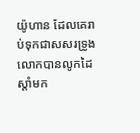យ៉ូហាន ដែលគេរាប់ទុកជាសសរទ្រូង លោកបានលូកដៃស្តាំមក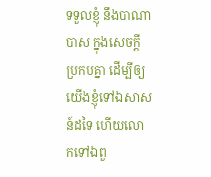ទទួលខ្ញុំ នឹងបាណាបាស ក្នុងសេចក្ដីប្រកបគ្នា ដើម្បីឲ្យយើងខ្ញុំទៅឯសាសន៍ដទៃ ហើយលោកទៅឯពួ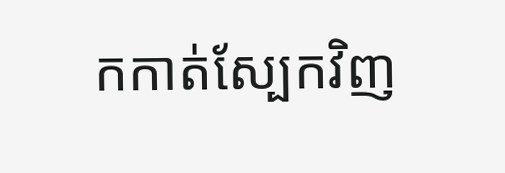កកាត់ស្បែកវិញ